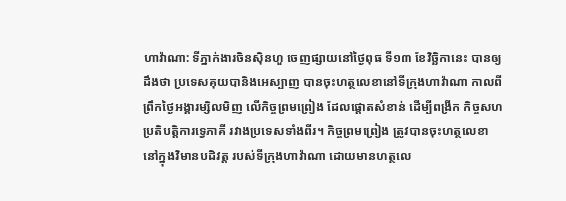ហាវ៉ាណា: ទីភ្នាក់ងារចិនស៊ិនហួ ចេញផ្សាយនៅថ្ងៃពុធ ទី១៣ ខែវិច្ឆិកានេះ បានឲ្យដឹងថា ប្រទេសគុយបានិងអេស្បាញ បានចុះហត្ថលេខានៅទីក្រុងហាវ៉ាណា កាលពីព្រឹកថ្ងៃអង្គារម្សិលមិញ លើកិច្ចព្រមព្រៀង ដែលផ្តោតសំខាន់ ដើម្បីពង្រីក កិច្ចសហប្រតិបត្តិការទ្វេភាគី រវាងប្រទេសទាំងពីរ។ កិច្ចព្រមព្រៀង ត្រូវបានចុះហត្ថលេខា នៅក្នុងវិមានបដិវត្ត របស់ទីក្រុងហាវ៉ាណា ដោយមានហត្ថលេ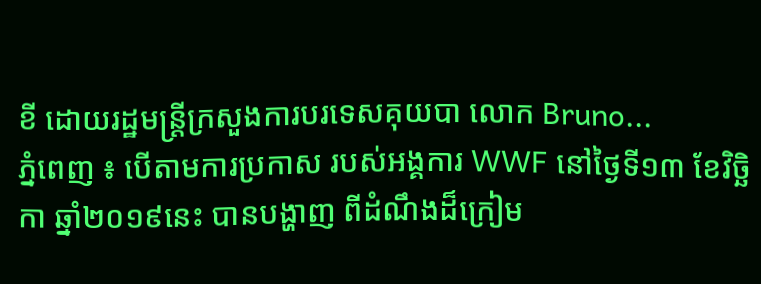ខី ដោយរដ្ឋមន្រ្តីក្រសួងការបរទេសគុយបា លោក Bruno...
ភ្នំពេញ ៖ បើតាមការប្រកាស របស់អង្គការ WWF នៅថ្ងៃទី១៣ ខែវិច្ឆិកា ឆ្នាំ២០១៩នេះ បានបង្ហាញ ពីដំណឹងដ៏ក្រៀម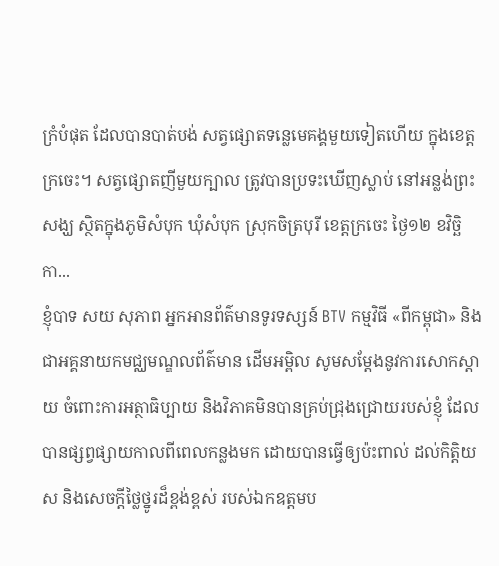ក្រំបំផុត ដែលបានបាត់បង់ សត្វផ្សោតទន្លេមេគង្គមួយទៀតហើយ ក្នុងខេត្តក្រចេះ។ សត្វផ្សោតញីមួយក្បាល ត្រូវបានប្រទះឃើញស្លាប់ នៅអន្លង់ព្រះសង្ឃ ស្ថិតក្នុងភូមិសំបុក ឃុំសំបុក ស្រុកចិត្របុរី ខេត្តក្រចេះ ថ្ងៃ១២ ខវិច្ឆិកា...
ខ្ញុំបាទ សយ សុភាព អ្នកអានព័ត៌មានទូរទស្សន៍ BTV កម្មវិធី «ពីកម្ពុជា» និង ជាអគ្គនាយកមជ្ឈមណ្ឌលព័ត៌មាន ដើមអម្ពិល សូមសម្តែងនូវការសោកស្តាយ ចំពោះការអត្ថាធិប្បាយ និងវិភាគមិនបានគ្រប់ជ្រុងជ្រោយរបស់ខ្ញុំ ដែលបានផ្សព្វផ្សាយកាលពីពេលកន្លងមក ដោយបានធ្វើឲ្យប៉ះពាល់ ដល់កិត្តិយស និងសេចក្តីថ្លៃថ្នូរដ៏ខ្ពង់ខ្ពស់ របស់ឯកឧត្តមប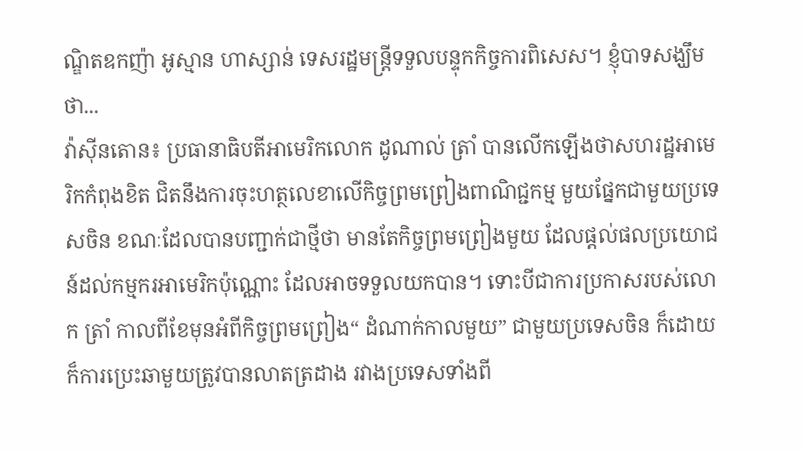ណ្ឌិតឧកញ៉ា អូស្មាន ហាស្សាន់ ទេសរដ្ឋមន្ត្រីទទួលបន្ទុកកិច្ចការពិសេស។ ខ្ញុំបាទសង្ឃឹមថា...
វ៉ាស៊ីនតោន៖ ប្រធានាធិបតីអាមេរិកលោក ដូណាល់ ត្រាំ បានលេីកឡេីងថាសហរដ្ឋអាមេរិកកំពុងខិត ជិតនឹងការចុះហត្ថលេខាលើកិច្ចព្រមព្រៀងពាណិជ្ជកម្ម មួយផ្នែកជាមួយប្រទេសចិន ខណៈដែលបានបញ្ជាក់ជាថ្មីថា មានតែកិច្ចព្រមព្រៀងមួយ ដែលផ្តល់ផលប្រយោជន៍ដល់កម្មករអាមេរិកប៉ុណ្ណោះ ដែលអាចទទួលយកបាន។ ទោះបីជាការប្រកាសរបស់លោក ត្រាំ កាលពីខែមុនអំពីកិច្ចព្រមព្រៀង“ ដំណាក់កាលមួយ” ជាមួយប្រទេសចិន ក៏ដោយក៏ការប្រេះឆាមួយត្រូវបានលាតត្រដាង រវាងប្រទេសទាំងពី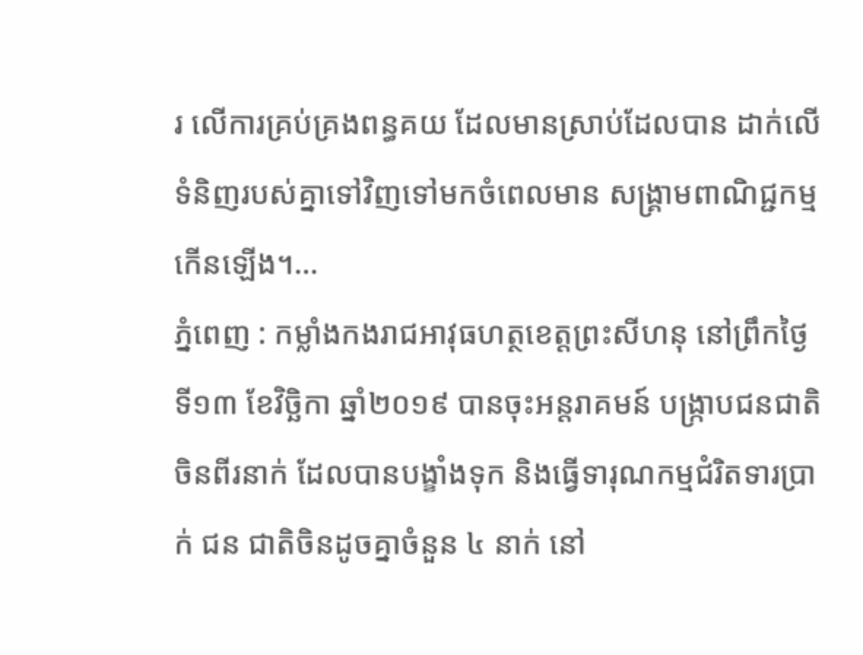រ លើការគ្រប់គ្រងពន្ធគយ ដែលមានស្រាប់ដែលបាន ដាក់លើទំនិញរបស់គ្នាទៅវិញទៅមកចំពេលមាន សង្គ្រាមពាណិជ្ជកម្មកើនឡើង។...
ភ្នំពេញ : កម្លាំងកងរាជអាវុធហត្ថខេត្តព្រះសីហនុ នៅព្រឹកថ្ងៃទី១៣ ខែវិចិ្ឆកា ឆ្នាំ២០១៩ បានចុះអន្តរាគមន៍ បង្ក្រាបជនជាតិចិនពីរនាក់ ដែលបានបង្ខាំងទុក និងធ្វើទារុណកម្មជំរិតទារប្រាក់ ជន ជាតិចិនដូចគ្នាចំនួន ៤ នាក់ នៅ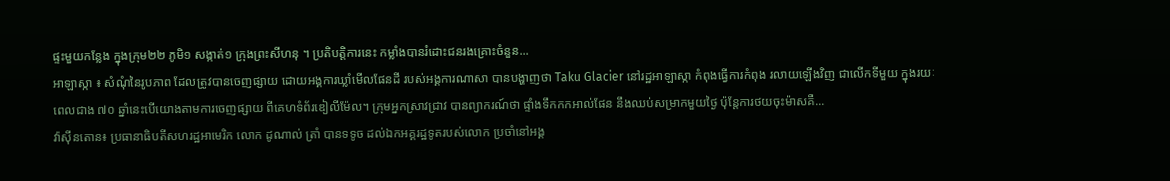ផ្ទះមួយកន្លែង ក្នុងក្រុម២២ ភូមិ១ សង្កាត់១ ក្រុងព្រះសីហនុ ។ ប្រតិបត្តិការនេះ កម្លាំងបានរំដោះជនរងគ្រោះចំនួន...
អាឡាស្កា ៖ សំណុំនៃរូបភាព ដែលត្រូវបានចេញផ្សាយ ដោយអង្គការឃ្លាំមើលផែនដី របស់អង្គការណាសា បានបង្ហាញថា Taku Glacier នៅរដ្ឋអាឡាស្កា កំពុងធ្វើការកំពុង រលាយឡើងវិញ ជាលើកទីមួយ ក្នុងរយៈពេលជាង ៧០ ឆ្នាំនេះបើយោងតាមការចេញផ្សាយ ពីគេហទំព័រឌៀលីម៉ែល។ ក្រុមអ្នកស្រាវជ្រាវ បានព្យាករណ៍ថា ផ្ទាំងទឹកកកអាល់ផែន នឹងឈប់សម្រាកមួយថ្ងៃ ប៉ុន្តែការថយចុះម៉ាសគឺ...
វ៉ាស៊ីនតោន៖ ប្រធានាធិបតីសហរដ្ឋអាមេរិក លោក ដូណាល់ ត្រាំ បានទទូច ដល់ឯកអគ្គរដ្ឋទូតរបស់លោក ប្រចាំនៅអង្គ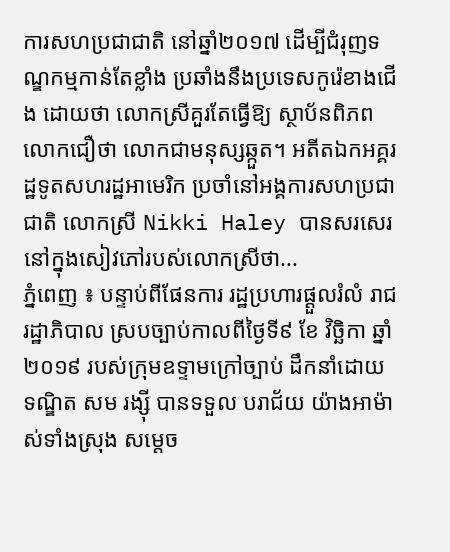ការសហប្រជាជាតិ នៅឆ្នាំ២០១៧ ដើម្បីជំរុញទណ្ឌកម្មកាន់តែខ្លាំង ប្រឆាំងនឹងប្រទេសកូរ៉េខាងជើង ដោយថា លោកស្រីគួរតែធ្វើឱ្យ ស្ថាប័នពិភពលោកជឿថា លោកជាមនុស្សឆ្កួត។ អតីតឯកអគ្គរដ្ឋទូតសហរដ្ឋអាមេរិក ប្រចាំនៅអង្គការសហប្រជាជាតិ លោកស្រី Nikki Haley បានសរសេរ នៅក្នុងសៀវភៅរបស់លោកស្រីថា...
ភ្នំពេញ ៖ បន្ទាប់ពីផែនការ រដ្ឋប្រហារផ្ដួលរំលំ រាជរដ្ឋាភិបាល ស្របច្បាប់កាលពីថ្ងៃទី៩ ខែ វិច្ឆិកា ឆ្នាំ ២០១៩ របស់ក្រុមឧទ្ទាមក្រៅច្បាប់ ដឹកនាំដោយទណ្ឌិត សម រង្ស៊ី បានទទួល បរាជ័យ យ៉ាងអាម៉ាស់ទាំងស្រុង សម្ដេច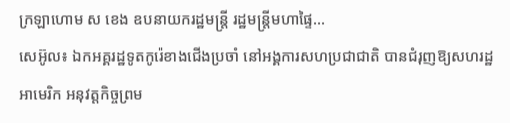ក្រឡាហោម ស ខេង ឧបនាយករដ្ឋមន្រ្តី រដ្ឋមន្រ្តីមហាផ្ទៃ...
សេអ៊ូល៖ ឯកអគ្គរដ្ឋទូតកូរ៉េខាងជើងប្រចាំ នៅអង្គការសហប្រជាជាតិ បានជំរុញឱ្យសហរដ្ឋអាមេរិក អនុវត្តកិច្ចព្រម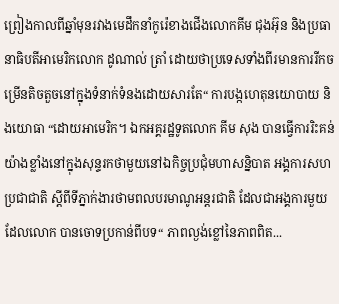ព្រៀងកាលពីឆ្នាំមុនរវាងមេដឹកនាំកូរ៉េខាងជើងលោកគីម ជុងអ៊ុន និងប្រធានាធិបតីអាមេរិកលោក ដូណាល់ ត្រាំ ដោយថាប្រទេសទាំងពីរមានការរីកចម្រើនតិចតួចនៅក្នុងទំនាក់ទំនងដោយសារតែ“ ការបង្កហេតុនយោបាយ និងយោធា “ដោយអាមេរិក។ ឯកអគ្គរដ្ឋទូតលោក គីម សុង បានធ្វើការរិះគន់យ៉ាងខ្លាំងនៅក្នុងសុន្ទរកថាមួយនៅឯកិច្ចប្រជុំមហាសន្និបាត អង្គការសហប្រជាជាតិ ស្តីពីទីភ្នាក់ងារថាមពលបរមាណូអន្តរជាតិ ដែលជាអង្គការមួយដែលលោក បានចោទប្រកាន់ពីបទ“ ភាពល្ងង់ខ្លៅនៃភាពពិត...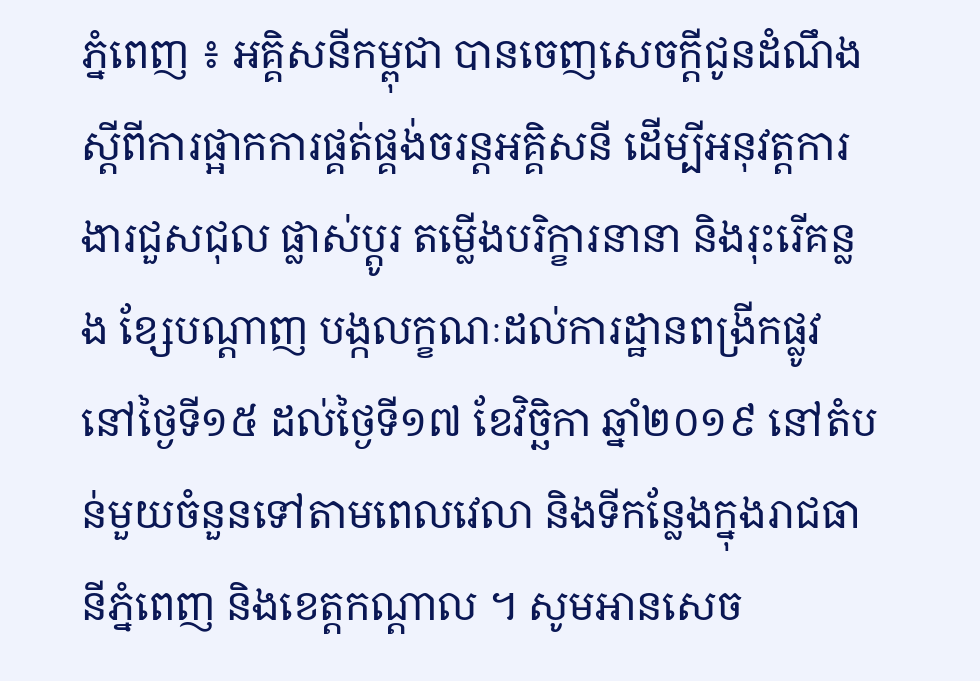ភ្នំពេញ ៖ អគ្គិសនីកម្ពុជា បានចេញសេចក្តីជូនដំណឹង ស្តីពីការផ្អាកការផ្គត់ផ្គង់ចរន្តអគ្គិសនី ដើម្បីអនុវត្តការងារជួសជុល ផ្លាស់ប្តូរ តម្លើងបរិក្ខារនានា និងរុះរើគន្លង ខ្សែបណ្តាញ បង្កលក្ខណៈដល់ការដ្ឋានពង្រីកផ្លូវ នៅថ្ងៃទី១៥ ដល់ថ្ងៃទី១៧ ខែវិច្ឆិកា ឆ្នាំ២០១៩ នៅតំបន់មួយចំនួនទៅតាមពេលវេលា និងទីកន្លែងក្នុងរាជធានីភ្នំពេញ និងខេត្តកណ្តាល ។ សូមអានសេច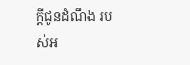ក្តីជូនដំណឹង របស់អ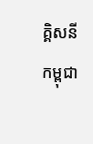គ្គិសនីកម្ពុជា